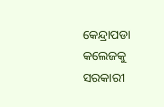କେନ୍ଦ୍ରାପଡା କଲେଜକୁ ସରକାରୀ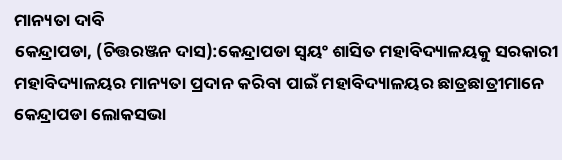ମାନ୍ୟତା ଦାବି
କେନ୍ଦ୍ରାପଡା, (ଚିତ୍ତରଞ୍ଜନ ଦାସ):କେନ୍ଦ୍ରାପଡା ସ୍ୱୟଂ ଶାସିତ ମହାବିଦ୍ୟାଳୟକୁ ସରକାରୀ ମହାବିଦ୍ୟାଳୟର ମାନ୍ୟତା ପ୍ରଦାନ କରିବା ପାଇଁ ମହାବିଦ୍ୟାଳୟର ଛାତ୍ରଛାତ୍ରୀମାନେ କେନ୍ଦ୍ରାପଡା ଲୋକସଭା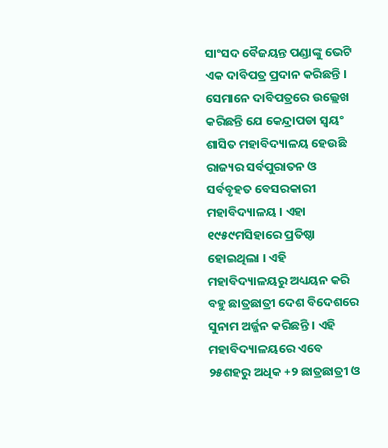ସାଂସଦ ବୈଜୟନ୍ତ ପଣ୍ଡାଙ୍କୁ ଭେଟି ଏକ ଦାବିପତ୍ର ପ୍ରଦାନ କରିଛନ୍ତି । ସେମାନେ ଦାବିପତ୍ରରେ ଉଲ୍ଲେଖ କରିଛନ୍ତି ଯେ କେନ୍ଦ୍ରାପଡା ସ୍ୱୟଂ ଶାସିତ ମହାବିଦ୍ୟାଳୟ ହେଉଛି ରାଜ୍ୟର ସର୍ବପୁରାତନ ଓ ସର୍ବବୃହତ ବେସରକାରୀ ମହାବିଦ୍ୟାଳୟ । ଏହା ୧୯୫୯ମସିହାରେ ପ୍ରତିଷ୍ଠା ହୋଇଥିଲା । ଏହି ମହାବିଦ୍ୟାଳୟରୁ ଅଧ୍ୟୟନ କରି ବହୁ ଛାତ୍ରଛାତ୍ରୀ ଦେଶ ବିଦେଶରେ ସୁନାମ ଅର୍ଜ୍ଜନ କରିଛନ୍ତି । ଏହି ମହାବିଦ୍ୟାଳୟରେ ଏବେ ୨୫ଶହରୁ ଅଧିକ +୨ ଛାତ୍ରଛାତ୍ରୀ ଓ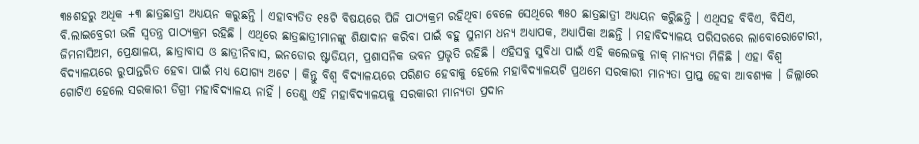୩୫ଶହରୁ ଅଧିକ +୩ ଛାତ୍ରଛାତ୍ରୀ ଅଧ୍ୟୟନ କରୁଛନ୍ତି । ଏହାବ୍ୟତିତ ୧୫ଟି ବିଷୟରେ ପିଜି ପାଠ୍ୟକ୍ରମ ରହିଥିବା ବେଳେ ସେଥିରେ ୩୫୦ ଛାତ୍ରଛାତ୍ରୀ ଅଧ୍ୟୟନ କରୁିଛନ୍ତି । ଏଥିସହ ବିବିଏ, ବିସିଏ, ବି.ଲାଇବ୍ରେରୀ ଭଳି ସ୍ୱତନ୍ତ୍ର ପାଠ୍ୟକ୍ରମ ରହିଛି । ଏଥିରେ ଛାତ୍ରଛାତ୍ରୀମାନଙ୍କୁ ଶିକ୍ଷାଦାନ କରିବା ପାଇଁ ବହୁ ସୁନାମ ଧନ୍ୟ ଅଧ୍ୟାପକ, ଅଧ୍ୟାପିକା ଅଛନ୍ତି । ମହାବିଦ୍ୟାଳୟ ପରିସରରେ ଲାବୋରୋଟୋରୀ, ଜିମନାସିଅମ, ପ୍ରେକ୍ଷାଳୟ, ଛାତ୍ରାବାସ ଓ ଛାତ୍ରୀନିବାସ, ଇନଡୋର ଷ୍ଟାଡିୟମ, ପ୍ରଶାସନିକ ଭବନ ପ୍ରଭୃତି ରହିଛି । ଏହିସବୁ ସୁବିଧା ପାଇଁ ଏହି କଲେଜକୁ ନାକ୍ ମାନ୍ୟତା ମିଳିଛି । ଏହା ବିଶ୍ୱ ବିଦ୍ୟାଳୟରେ ରୁପାନ୍ତରିତ ହେବା ପାଇଁ ମଧ୍ୟ ଯୋଗ୍ୟ ଅଟେ । କିନ୍ତୁ ବିଶ୍ୱ ବିଦ୍ୟାଳୟରେ ପରିଣତ ହେବାକୁ ହେଲେ ମହାବିଦ୍ୟାଳୟଟି ପ୍ରଥମେ ସରକାରୀ ମାନ୍ୟତା ପ୍ରାପ୍ତ ହେବା ଆବଶ୍ୟକ । ଜିଲ୍ଲାରେ ଗୋଟିଏ ହେଲେ ସରକାରୀ ଡିଗ୍ରୀ ମହାବିଦ୍ୟାଳୟ ନାହିଁ । ତେଣୁ ଏହି ମହାବିଦ୍ୟାଳୟକୁ ସରକାରୀ ମାନ୍ୟତା ପ୍ରଦାନ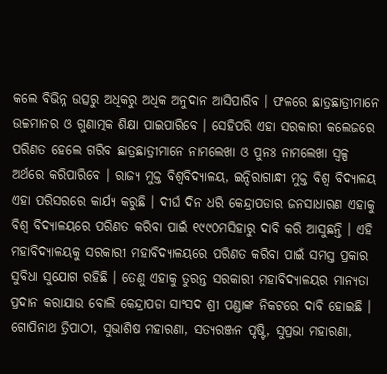କଲେ ବିଭିନ୍ନ ଉତ୍ସରୁ ଅଧିକରୁ ଅଧିକ ଅନୁଦାନ ଆସିପାରିବ । ଫଳରେ ଛାତ୍ରଛାତ୍ରୀମାନେ ଉଚ୍ଚମାନର ଓ ଗୁଣାତ୍ମକ ଶିକ୍ଷା ପାଇପାରିବେ । ସେହିପରି ଏହା ସରକାରୀ କଲେଜରେ ପରିଣତ ହେଲେ ଗରିବ ଛାତ୍ରଛାତ୍ରୀମାନେ ନାମଲେଖା ଓ ପୁନଃ ନାମଲେଖା ସ୍ୱଳ୍ପ ଅର୍ଥରେ କରିପାରିବେ । ରାଜ୍ୟ ମୁକ୍ତ ବିଶ୍ୱବିଦ୍ୟାଳୟ, ଇନ୍ଦିରାଗାନ୍ଧୀ ମୁକ୍ତ ବିଶ୍ୱ ବିଦ୍ୟାଳୟ ଏହା ପରିସରରେ କାର୍ଯ୍ୟ କରୁଛି । ଦୀର୍ଘ ଦିନ ଧରି କେନ୍ଦ୍ରାପଡାର ଜନସାଧାରଣ ଏହାକୁ ବିଶ୍ୱ ବିଦ୍ୟାଳୟରେ ପରିଣତ କରିବା ପାଇଁ ୧୯୯୦ମସିହାରୁ ଦାବି କରି ଆସୁଛନ୍ତି । ଏହି ମହାବିଦ୍ୟାଳୟକୁ ସରକାରୀ ମହାବିଦ୍ୟାଳୟରେ ପରିଣତ କରିବା ପାଇଁ ସମସ୍ତ ପ୍ରକାର ସୁବିଧା ସୁଯୋଗ ରହିଛି । ତେଣୁ ଏହାକୁ ତୁରନ୍ତ ସରକାରୀ ମହାବିଦ୍ୟାଳୟର ମାନ୍ୟତା ପ୍ରଦାନ କରାଯାଉ ବୋଲି କେନ୍ଦ୍ରାପଡା ସାଂସଦ ଶ୍ରୀ ପଣ୍ଡାଙ୍କ ନିକଟରେ ଦାବି ହୋଇଛି । ଗୋପିନାଥ ତ୍ରିପାଠୀ, ସୁଭାଶିଷ ମହାରଣା, ସତ୍ୟରଞ୍ଜନ ପୃଷ୍ଟି, ସୁପ୍ରଭା ମହାରଣା,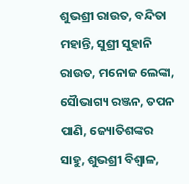ଶୁଭଶ୍ରୀ ରାଉତ, ବନ୍ଦିତା ମହାନ୍ତି, ସୁଶ୍ରୀ ସୁହାନି ରାଉତ, ମନୋଜ ଲେଙ୍କା, ସୈାଭାଗ୍ୟ ରଞ୍ଜନ, ତପନ ପାଣି, ଜ୍ୟୋତିଶଙ୍କର ସାହୁ, ଶୁଭଶ୍ରୀ ବିଶ୍ୱାଳ,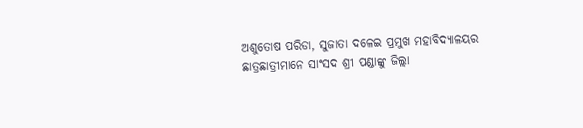ଅଶୁତୋଷ ପରିଡା, ସୁଜାତା ଦଳେଇ ପ୍ରମୁଖ ମହାବିଦ୍ୟାଳୟର ଛାତ୍ରଛାତ୍ରୀମାନେ ସାଂସଦ ଶ୍ରୀ ପଣ୍ଡାଙ୍କୁ ଜିଲ୍ଲା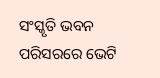ସଂସ୍କୃତି ଭବନ ପରିସରରେ ଭେଟି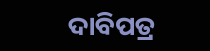ଦାବିପତ୍ର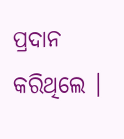ପ୍ରଦାନ କରିଥିଲେ ।